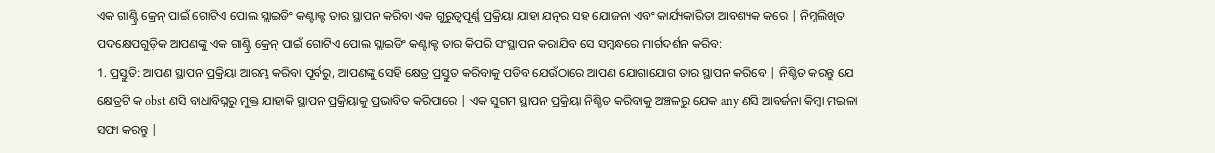ଏକ ଗାଣ୍ଟ୍ରି କ୍ରେନ୍ ପାଇଁ ଗୋଟିଏ ପୋଲ ସ୍ଲାଇଡିଂ କଣ୍ଟାକ୍ଟ ତାର ସ୍ଥାପନ କରିବା ଏକ ଗୁରୁତ୍ୱପୂର୍ଣ୍ଣ ପ୍ରକ୍ରିୟା ଯାହା ଯତ୍ନର ସହ ଯୋଜନା ଏବଂ କାର୍ଯ୍ୟକାରିତା ଆବଶ୍ୟକ କରେ | ନିମ୍ନଲିଖିତ ପଦକ୍ଷେପଗୁଡ଼ିକ ଆପଣଙ୍କୁ ଏକ ଗାଣ୍ଟ୍ରି କ୍ରେନ୍ ପାଇଁ ଗୋଟିଏ ପୋଲ ସ୍ଲାଇଡିଂ କଣ୍ଟାକ୍ଟ ତାର କିପରି ସଂସ୍ଥାପନ କରାଯିବ ସେ ସମ୍ବନ୍ଧରେ ମାର୍ଗଦର୍ଶନ କରିବ:
1. ପ୍ରସ୍ତୁତି: ଆପଣ ସ୍ଥାପନ ପ୍ରକ୍ରିୟା ଆରମ୍ଭ କରିବା ପୂର୍ବରୁ, ଆପଣଙ୍କୁ ସେହି କ୍ଷେତ୍ର ପ୍ରସ୍ତୁତ କରିବାକୁ ପଡିବ ଯେଉଁଠାରେ ଆପଣ ଯୋଗାଯୋଗ ତାର ସ୍ଥାପନ କରିବେ | ନିଶ୍ଚିତ କରନ୍ତୁ ଯେ କ୍ଷେତ୍ରଟି କ obst ଣସି ବାଧାବିଘ୍ନରୁ ମୁକ୍ତ ଯାହାକି ସ୍ଥାପନ ପ୍ରକ୍ରିୟାକୁ ପ୍ରଭାବିତ କରିପାରେ | ଏକ ସୁଗମ ସ୍ଥାପନ ପ୍ରକ୍ରିୟା ନିଶ୍ଚିତ କରିବାକୁ ଅଞ୍ଚଳରୁ ଯେକ any ଣସି ଆବର୍ଜନା କିମ୍ବା ମଇଳା ସଫା କରନ୍ତୁ |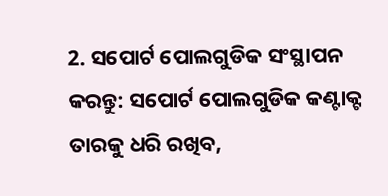2. ସପୋର୍ଟ ପୋଲଗୁଡିକ ସଂସ୍ଥାପନ କରନ୍ତୁ: ସପୋର୍ଟ ପୋଲଗୁଡିକ କଣ୍ଟାକ୍ଟ ତାରକୁ ଧରି ରଖିବ,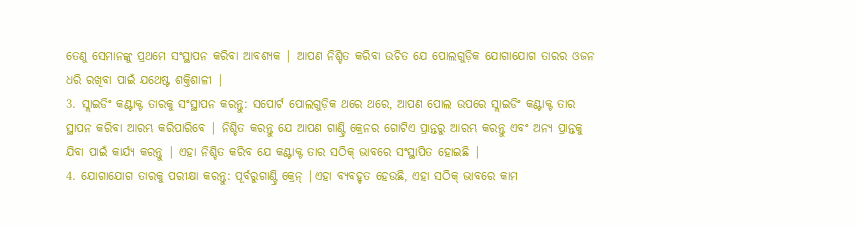ତେଣୁ ସେମାନଙ୍କୁ ପ୍ରଥମେ ସଂସ୍ଥାପନ କରିବା ଆବଶ୍ୟକ | ଆପଣ ନିଶ୍ଚିତ କରିବା ଉଚିତ ଯେ ପୋଲଗୁଡ଼ିକ ଯୋଗାଯୋଗ ତାରର ଓଜନ ଧରି ରଖିବା ପାଇଁ ଯଥେଷ୍ଟ ଶକ୍ତିଶାଳୀ |
3. ସ୍ଲାଇଡିଂ କଣ୍ଟାକ୍ଟ ତାରକୁ ସଂସ୍ଥାପନ କରନ୍ତୁ: ସପୋର୍ଟ ପୋଲଗୁଡ଼ିକ ଥରେ ଥରେ, ଆପଣ ପୋଲ ଉପରେ ସ୍ଲାଇଡିଂ କଣ୍ଟାକ୍ଟ ତାର ସ୍ଥାପନ କରିବା ଆରମ୍ଭ କରିପାରିବେ | ନିଶ୍ଚିତ କରନ୍ତୁ ଯେ ଆପଣ ଗାଣ୍ଟ୍ରି କ୍ରେନର ଗୋଟିଏ ପ୍ରାନ୍ତରୁ ଆରମ୍ଭ କରନ୍ତୁ ଏବଂ ଅନ୍ୟ ପ୍ରାନ୍ତକୁ ଯିବା ପାଇଁ କାର୍ଯ୍ୟ କରନ୍ତୁ | ଏହା ନିଶ୍ଚିତ କରିବ ଯେ କଣ୍ଟାକ୍ଟ ତାର ସଠିକ୍ ଭାବରେ ସଂସ୍ଥାପିତ ହୋଇଛି |
4. ଯୋଗାଯୋଗ ତାରକୁ ପରୀକ୍ଷା କରନ୍ତୁ: ପୂର୍ବରୁଗାଣ୍ଟ୍ରି କ୍ରେନ୍ |ଏହା ବ୍ୟବହୃତ ହେଉଛି, ଏହା ସଠିକ୍ ଭାବରେ କାମ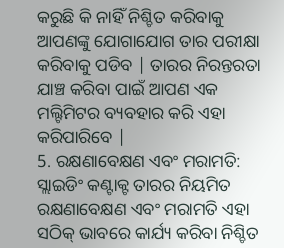କରୁଛି କି ନାହିଁ ନିଶ୍ଚିତ କରିବାକୁ ଆପଣଙ୍କୁ ଯୋଗାଯୋଗ ତାର ପରୀକ୍ଷା କରିବାକୁ ପଡିବ | ତାରର ନିରନ୍ତରତା ଯାଞ୍ଚ କରିବା ପାଇଁ ଆପଣ ଏକ ମଲ୍ଟିମିଟର ବ୍ୟବହାର କରି ଏହା କରିପାରିବେ |
5. ରକ୍ଷଣାବେକ୍ଷଣ ଏବଂ ମରାମତି: ସ୍ଲାଇଡିଂ କଣ୍ଟାକ୍ଟ ତାରର ନିୟମିତ ରକ୍ଷଣାବେକ୍ଷଣ ଏବଂ ମରାମତି ଏହା ସଠିକ୍ ଭାବରେ କାର୍ଯ୍ୟ କରିବା ନିଶ୍ଚିତ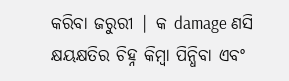କରିବା ଜରୁରୀ | କ damage ଣସି କ୍ଷୟକ୍ଷତିର ଚିହ୍ନ କିମ୍ବା ପିନ୍ଧିବା ଏବଂ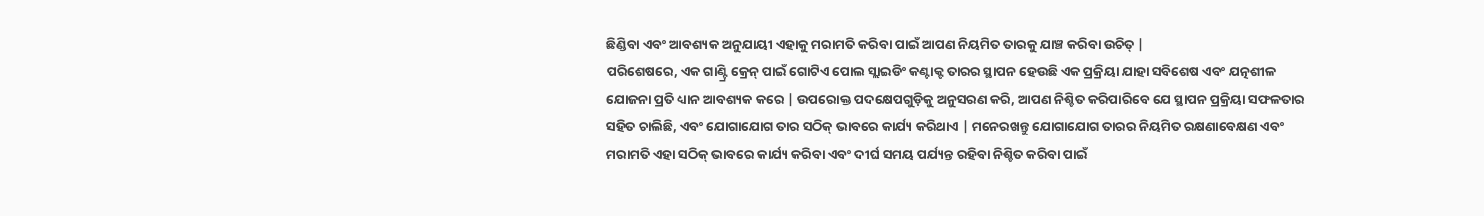ଛିଣ୍ଡିବା ଏବଂ ଆବଶ୍ୟକ ଅନୁଯାୟୀ ଏହାକୁ ମରାମତି କରିବା ପାଇଁ ଆପଣ ନିୟମିତ ତାରକୁ ଯାଞ୍ଚ କରିବା ଉଚିତ୍ |
ପରିଶେଷରେ, ଏକ ଗାଣ୍ଟ୍ରି କ୍ରେନ୍ ପାଇଁ ଗୋଟିଏ ପୋଲ ସ୍ଲାଇଡିଂ କଣ୍ଟାକ୍ଟ ତାରର ସ୍ଥାପନ ହେଉଛି ଏକ ପ୍ରକ୍ରିୟା ଯାହା ସବିଶେଷ ଏବଂ ଯତ୍ନଶୀଳ ଯୋଜନା ପ୍ରତି ଧ୍ୟାନ ଆବଶ୍ୟକ କରେ | ଉପରୋକ୍ତ ପଦକ୍ଷେପଗୁଡ଼ିକୁ ଅନୁସରଣ କରି, ଆପଣ ନିଶ୍ଚିତ କରିପାରିବେ ଯେ ସ୍ଥାପନ ପ୍ରକ୍ରିୟା ସଫଳତାର ସହିତ ଚାଲିଛି, ଏବଂ ଯୋଗାଯୋଗ ତାର ସଠିକ୍ ଭାବରେ କାର୍ଯ୍ୟ କରିଥାଏ | ମନେରଖନ୍ତୁ ଯୋଗାଯୋଗ ତାରର ନିୟମିତ ରକ୍ଷଣାବେକ୍ଷଣ ଏବଂ ମରାମତି ଏହା ସଠିକ୍ ଭାବରେ କାର୍ଯ୍ୟ କରିବା ଏବଂ ଦୀର୍ଘ ସମୟ ପର୍ଯ୍ୟନ୍ତ ରହିବା ନିଶ୍ଚିତ କରିବା ପାଇଁ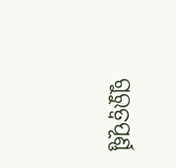ଗୁରୁତ୍ୱପୂର୍ଣ୍ଣ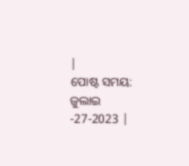|
ପୋଷ୍ଟ ସମୟ: ଜୁଲାଇ -27-2023 |